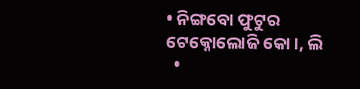• ନିଙ୍ଗବୋ ଫୁଟୁର ଟେକ୍ନୋଲୋଜି କୋ।, ଲି
  •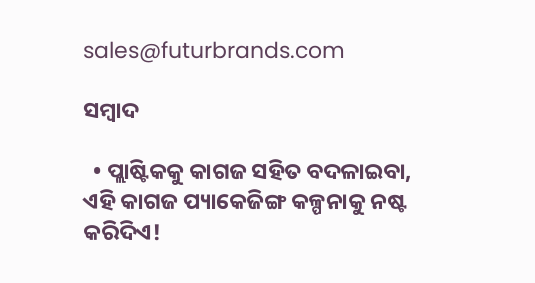sales@futurbrands.com

ସମ୍ବାଦ

  • ପ୍ଲାଷ୍ଟିକକୁ କାଗଜ ସହିତ ବଦଳାଇବା, ଏହି କାଗଜ ପ୍ୟାକେଜିଙ୍ଗ କଳ୍ପନାକୁ ନଷ୍ଟ କରିଦିଏ!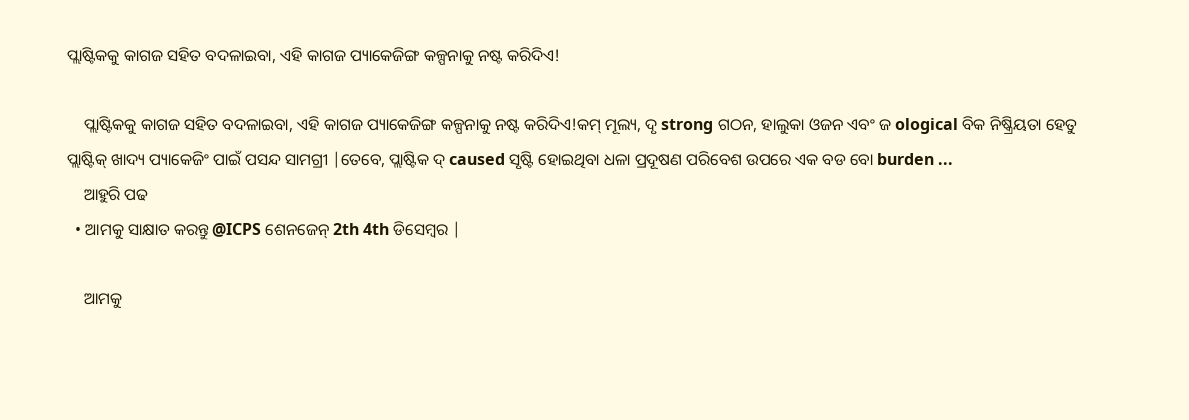ପ୍ଲାଷ୍ଟିକକୁ କାଗଜ ସହିତ ବଦଳାଇବା, ଏହି କାଗଜ ପ୍ୟାକେଜିଙ୍ଗ କଳ୍ପନାକୁ ନଷ୍ଟ କରିଦିଏ!

    ପ୍ଲାଷ୍ଟିକକୁ କାଗଜ ସହିତ ବଦଳାଇବା, ଏହି କାଗଜ ପ୍ୟାକେଜିଙ୍ଗ କଳ୍ପନାକୁ ନଷ୍ଟ କରିଦିଏ!କମ୍ ମୂଲ୍ୟ, ଦୃ strong ଗଠନ, ହାଲୁକା ଓଜନ ଏବଂ ଜ ological ବିକ ନିଷ୍କ୍ରିୟତା ହେତୁ ପ୍ଲାଷ୍ଟିକ୍ ଖାଦ୍ୟ ପ୍ୟାକେଜିଂ ପାଇଁ ପସନ୍ଦ ସାମଗ୍ରୀ |ତେବେ, ପ୍ଲାଷ୍ଟିକ ଦ୍ caused ସୃଷ୍ଟି ହୋଇଥିବା ଧଳା ପ୍ରଦୂଷଣ ପରିବେଶ ଉପରେ ଏକ ବଡ ବୋ burden ...
    ଆହୁରି ପଢ
  • ଆମକୁ ସାକ୍ଷାତ କରନ୍ତୁ @ICPS ଶେନଜେନ୍ 2th 4th ଡିସେମ୍ବର |

    ଆମକୁ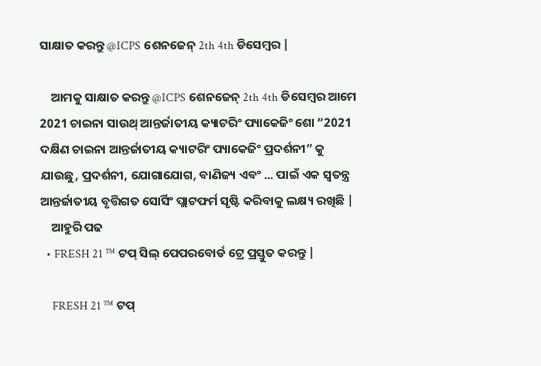ସାକ୍ଷାତ କରନ୍ତୁ @ICPS ଶେନଜେନ୍ 2th 4th ଡିସେମ୍ବର |

    ଆମକୁ ସାକ୍ଷାତ କରନ୍ତୁ @ICPS ଶେନଜେନ୍ 2th 4th ଡିସେମ୍ବର ଆମେ 2021 ଚାଇନା ସାଉଥ୍ ଆନ୍ତର୍ଜାତୀୟ କ୍ୟାଟରିଂ ପ୍ୟାକେଜିଂ ଶୋ “2021 ଦକ୍ଷିଣ ଚାଇନା ଆନ୍ତର୍ଜାତୀୟ କ୍ୟାଟରିଂ ପ୍ୟାକେଜିଂ ପ୍ରଦର୍ଶନୀ” କୁ ଯାଉଛୁ, ପ୍ରଦର୍ଶନୀ, ଯୋଗାଯୋଗ, ବାଣିଜ୍ୟ ଏବଂ ... ପାଇଁ ଏକ ସ୍ୱତନ୍ତ୍ର ଆନ୍ତର୍ଜାତୀୟ ବୃତ୍ତିଗତ ସୋର୍ସିଂ ପ୍ଲାଟଫର୍ମ ସୃଷ୍ଟି କରିବାକୁ ଲକ୍ଷ୍ୟ ରଖିଛି |
    ଆହୁରି ପଢ
  • FRESH 21 ™ ଟପ୍ ସିଲ୍ ପେପରବୋର୍ଡ ଟ୍ରେ ପ୍ରସ୍ତୁତ କରନ୍ତୁ |

    FRESH 21 ™ ଟପ୍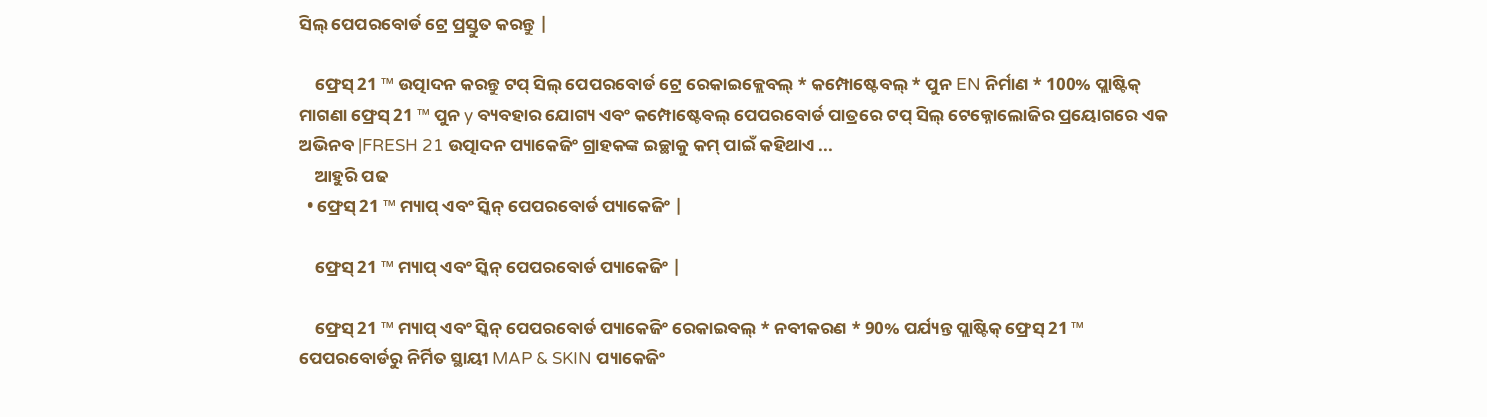ସିଲ୍ ପେପରବୋର୍ଡ ଟ୍ରେ ପ୍ରସ୍ତୁତ କରନ୍ତୁ |

    ଫ୍ରେସ୍ 21 ™ ଉତ୍ପାଦନ କରନ୍ତୁ ଟପ୍ ସିଲ୍ ପେପରବୋର୍ଡ ଟ୍ରେ ରେକାଇକ୍ଲେବଲ୍ * କମ୍ପୋଷ୍ଟେବଲ୍ * ପୁନ EN ନିର୍ମାଣ * 100% ପ୍ଲାଷ୍ଟିକ୍ ମାଗଣା ଫ୍ରେସ୍ 21 ™ ପୁନ y ବ୍ୟବହାର ଯୋଗ୍ୟ ଏବଂ କମ୍ପୋଷ୍ଟେବଲ୍ ପେପରବୋର୍ଡ ପାତ୍ରରେ ଟପ୍ ସିଲ୍ ଟେକ୍ନୋଲୋଜିର ପ୍ରୟୋଗରେ ଏକ ଅଭିନବ |FRESH 21 ଉତ୍ପାଦନ ପ୍ୟାକେଜିଂ ଗ୍ରାହକଙ୍କ ଇଚ୍ଛାକୁ କମ୍ ପାଇଁ କହିଥାଏ ...
    ଆହୁରି ପଢ
  • ଫ୍ରେସ୍ 21 ™ ମ୍ୟାପ୍ ଏବଂ ସ୍କିନ୍ ପେପରବୋର୍ଡ ପ୍ୟାକେଜିଂ |

    ଫ୍ରେସ୍ 21 ™ ମ୍ୟାପ୍ ଏବଂ ସ୍କିନ୍ ପେପରବୋର୍ଡ ପ୍ୟାକେଜିଂ |

    ଫ୍ରେସ୍ 21 ™ ମ୍ୟାପ୍ ଏବଂ ସ୍କିନ୍ ପେପରବୋର୍ଡ ପ୍ୟାକେଜିଂ ରେକାଇବଲ୍ * ନବୀକରଣ * 90% ପର୍ଯ୍ୟନ୍ତ ପ୍ଲାଷ୍ଟିକ୍ ଫ୍ରେସ୍ 21 ™ ପେପରବୋର୍ଡରୁ ନିର୍ମିତ ସ୍ଥାୟୀ MAP & SKIN ପ୍ୟାକେଜିଂ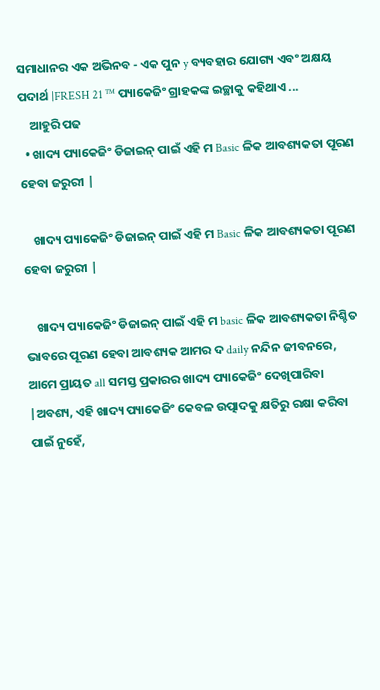ସମାଧାନର ଏକ ଅଭିନବ - ଏକ ପୁନ y ବ୍ୟବହାର ଯୋଗ୍ୟ ଏବଂ ଅକ୍ଷୟ ପଦାର୍ଥ |FRESH 21 ™ ପ୍ୟାକେଜିଂ ଗ୍ରାହକଙ୍କ ଇଚ୍ଛାକୁ କହିଥାଏ ...
    ଆହୁରି ପଢ
  • ଖାଦ୍ୟ ପ୍ୟାକେଜିଂ ଡିଜାଇନ୍ ପାଇଁ ଏହି ମ Basic ଳିକ ଆବଶ୍ୟକତା ପୂରଣ ହେବା ଜରୁରୀ |

    ଖାଦ୍ୟ ପ୍ୟାକେଜିଂ ଡିଜାଇନ୍ ପାଇଁ ଏହି ମ Basic ଳିକ ଆବଶ୍ୟକତା ପୂରଣ ହେବା ଜରୁରୀ |

    ଖାଦ୍ୟ ପ୍ୟାକେଜିଂ ଡିଜାଇନ୍ ପାଇଁ ଏହି ମ basic ଳିକ ଆବଶ୍ୟକତା ନିଶ୍ଚିତ ଭାବରେ ପୂରଣ ହେବା ଆବଶ୍ୟକ ଆମର ଦ daily ନନ୍ଦିନ ଜୀବନରେ, ଆମେ ପ୍ରାୟତ all ସମସ୍ତ ପ୍ରକାରର ଖାଦ୍ୟ ପ୍ୟାକେଜିଂ ଦେଖିପାରିବା |ଅବଶ୍ୟ, ଏହି ଖାଦ୍ୟ ପ୍ୟାକେଜିଂ କେବଳ ଉତ୍ପାଦକୁ କ୍ଷତିରୁ ରକ୍ଷା କରିବା ପାଇଁ ନୁହେଁ,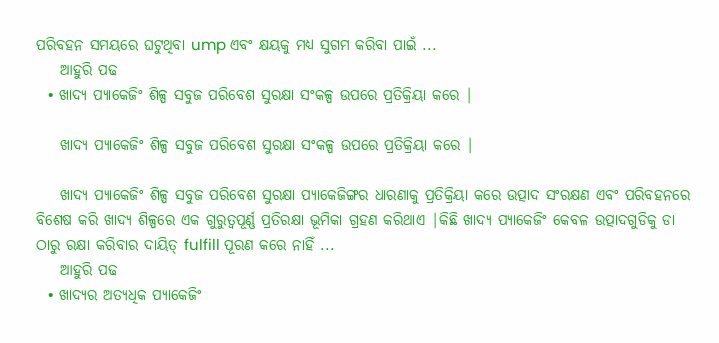ପରିବହନ ସମୟରେ ଘଟୁଥିବା ump ଏବଂ କ୍ଷୟକୁ ମଧ୍ୟ ସୁଗମ କରିବା ପାଇଁ ...
    ଆହୁରି ପଢ
  • ଖାଦ୍ୟ ପ୍ୟାକେଜିଂ ଶିଳ୍ପ ସବୁଜ ପରିବେଶ ସୁରକ୍ଷା ସଂକଳ୍ପ ଉପରେ ପ୍ରତିକ୍ରିୟା କରେ |

    ଖାଦ୍ୟ ପ୍ୟାକେଜିଂ ଶିଳ୍ପ ସବୁଜ ପରିବେଶ ସୁରକ୍ଷା ସଂକଳ୍ପ ଉପରେ ପ୍ରତିକ୍ରିୟା କରେ |

    ଖାଦ୍ୟ ପ୍ୟାକେଜିଂ ଶିଳ୍ପ ସବୁଜ ପରିବେଶ ସୁରକ୍ଷା ପ୍ୟାକେଜିଙ୍ଗର ଧାରଣାକୁ ପ୍ରତିକ୍ରିୟା କରେ ଉତ୍ପାଦ ସଂରକ୍ଷଣ ଏବଂ ପରିବହନରେ ବିଶେଷ କରି ଖାଦ୍ୟ ଶିଳ୍ପରେ ଏକ ଗୁରୁତ୍ୱପୂର୍ଣ୍ଣ ପ୍ରତିରକ୍ଷା ଭୂମିକା ଗ୍ରହଣ କରିଥାଏ |କିଛି ଖାଦ୍ୟ ପ୍ୟାକେଜିଂ କେବଳ ଉତ୍ପାଦଗୁଡିକୁ ଡା ଠାରୁ ରକ୍ଷା କରିବାର ଦାୟିତ୍ fulfill ପୂରଣ କରେ ନାହିଁ ...
    ଆହୁରି ପଢ
  • ଖାଦ୍ୟର ଅତ୍ୟଧିକ ପ୍ୟାକେଜିଂ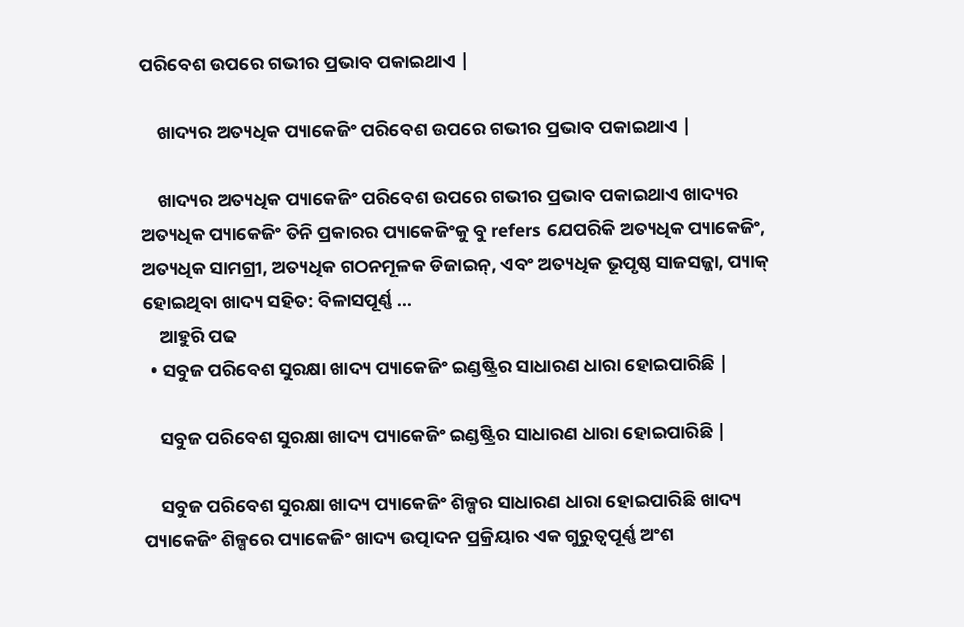ପରିବେଶ ଉପରେ ଗଭୀର ପ୍ରଭାବ ପକାଇଥାଏ |

    ଖାଦ୍ୟର ଅତ୍ୟଧିକ ପ୍ୟାକେଜିଂ ପରିବେଶ ଉପରେ ଗଭୀର ପ୍ରଭାବ ପକାଇଥାଏ |

    ଖାଦ୍ୟର ଅତ୍ୟଧିକ ପ୍ୟାକେଜିଂ ପରିବେଶ ଉପରେ ଗଭୀର ପ୍ରଭାବ ପକାଇଥାଏ ଖାଦ୍ୟର ଅତ୍ୟଧିକ ପ୍ୟାକେଜିଂ ତିନି ପ୍ରକାରର ପ୍ୟାକେଜିଂକୁ ବୁ refers ଯେପରିକି ଅତ୍ୟଧିକ ପ୍ୟାକେଜିଂ, ଅତ୍ୟଧିକ ସାମଗ୍ରୀ, ଅତ୍ୟଧିକ ଗଠନମୂଳକ ଡିଜାଇନ୍, ଏବଂ ଅତ୍ୟଧିକ ଭୂପୃଷ୍ଠ ସାଜସଜ୍ଜା, ପ୍ୟାକ୍ ହୋଇଥିବା ଖାଦ୍ୟ ସହିତ: ବିଳାସପୂର୍ଣ୍ଣ ...
    ଆହୁରି ପଢ
  • ସବୁଜ ପରିବେଶ ସୁରକ୍ଷା ଖାଦ୍ୟ ପ୍ୟାକେଜିଂ ଇଣ୍ଡଷ୍ଟ୍ରିର ସାଧାରଣ ଧାରା ହୋଇପାରିଛି |

    ସବୁଜ ପରିବେଶ ସୁରକ୍ଷା ଖାଦ୍ୟ ପ୍ୟାକେଜିଂ ଇଣ୍ଡଷ୍ଟ୍ରିର ସାଧାରଣ ଧାରା ହୋଇପାରିଛି |

    ସବୁଜ ପରିବେଶ ସୁରକ୍ଷା ଖାଦ୍ୟ ପ୍ୟାକେଜିଂ ଶିଳ୍ପର ସାଧାରଣ ଧାରା ହୋଇପାରିଛି ଖାଦ୍ୟ ପ୍ୟାକେଜିଂ ଶିଳ୍ପରେ ପ୍ୟାକେଜିଂ ଖାଦ୍ୟ ଉତ୍ପାଦନ ପ୍ରକ୍ରିୟାର ଏକ ଗୁରୁତ୍ୱପୂର୍ଣ୍ଣ ଅଂଶ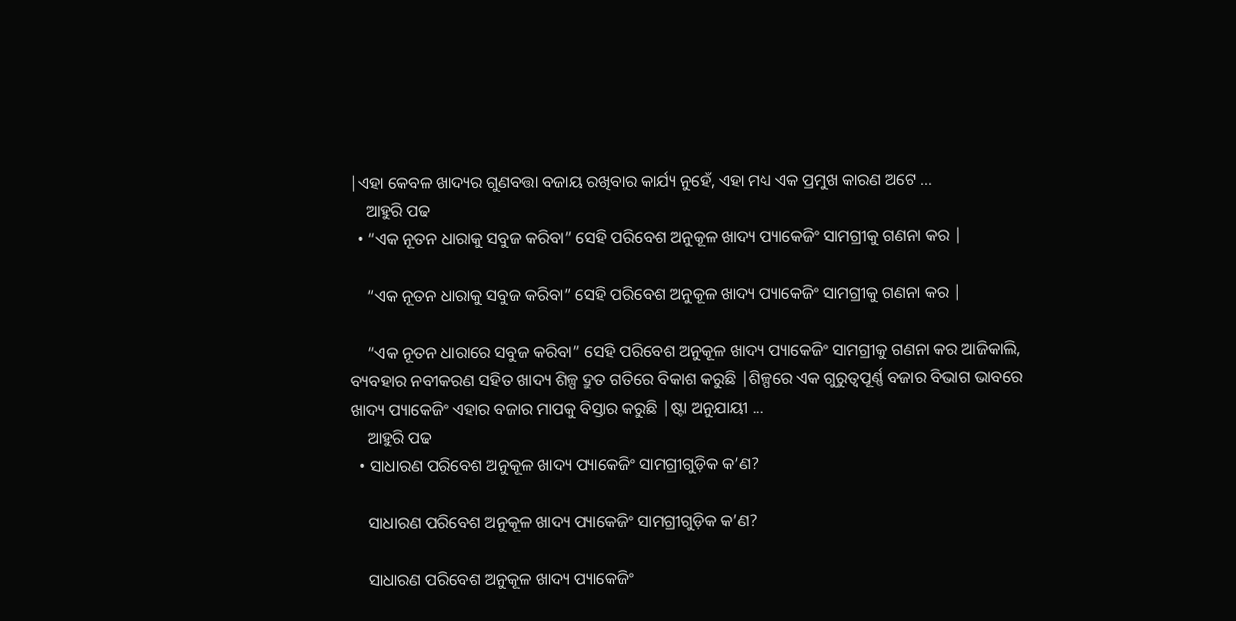|ଏହା କେବଳ ଖାଦ୍ୟର ଗୁଣବତ୍ତା ବଜାୟ ରଖିବାର କାର୍ଯ୍ୟ ନୁହେଁ, ଏହା ମଧ୍ୟ ଏକ ପ୍ରମୁଖ କାରଣ ଅଟେ ...
    ଆହୁରି ପଢ
  • “ଏକ ନୂତନ ଧାରାକୁ ସବୁଜ କରିବା” ସେହି ପରିବେଶ ଅନୁକୂଳ ଖାଦ୍ୟ ପ୍ୟାକେଜିଂ ସାମଗ୍ରୀକୁ ଗଣନା କର |

    “ଏକ ନୂତନ ଧାରାକୁ ସବୁଜ କରିବା” ସେହି ପରିବେଶ ଅନୁକୂଳ ଖାଦ୍ୟ ପ୍ୟାକେଜିଂ ସାମଗ୍ରୀକୁ ଗଣନା କର |

    “ଏକ ନୂତନ ଧାରାରେ ସବୁଜ କରିବା” ସେହି ପରିବେଶ ଅନୁକୂଳ ଖାଦ୍ୟ ପ୍ୟାକେଜିଂ ସାମଗ୍ରୀକୁ ଗଣନା କର ଆଜିକାଲି, ବ୍ୟବହାର ନବୀକରଣ ସହିତ ଖାଦ୍ୟ ଶିଳ୍ପ ଦ୍ରୁତ ଗତିରେ ବିକାଶ କରୁଛି |ଶିଳ୍ପରେ ଏକ ଗୁରୁତ୍ୱପୂର୍ଣ୍ଣ ବଜାର ବିଭାଗ ଭାବରେ ଖାଦ୍ୟ ପ୍ୟାକେଜିଂ ଏହାର ବଜାର ମାପକୁ ବିସ୍ତାର କରୁଛି |ଷ୍ଟା ଅନୁଯାୟୀ ...
    ଆହୁରି ପଢ
  • ସାଧାରଣ ପରିବେଶ ଅନୁକୂଳ ଖାଦ୍ୟ ପ୍ୟାକେଜିଂ ସାମଗ୍ରୀଗୁଡ଼ିକ କ’ଣ?

    ସାଧାରଣ ପରିବେଶ ଅନୁକୂଳ ଖାଦ୍ୟ ପ୍ୟାକେଜିଂ ସାମଗ୍ରୀଗୁଡ଼ିକ କ’ଣ?

    ସାଧାରଣ ପରିବେଶ ଅନୁକୂଳ ଖାଦ୍ୟ ପ୍ୟାକେଜିଂ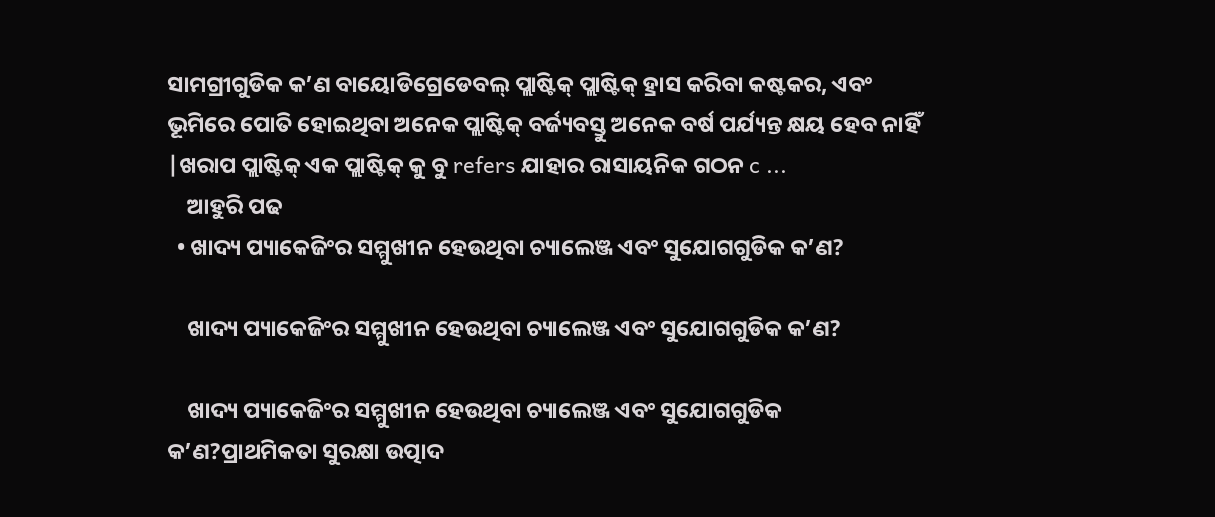ସାମଗ୍ରୀଗୁଡିକ କ’ଣ ବାୟୋଡିଗ୍ରେଡେବଲ୍ ପ୍ଲାଷ୍ଟିକ୍ ପ୍ଲାଷ୍ଟିକ୍ ହ୍ରାସ କରିବା କଷ୍ଟକର, ଏବଂ ଭୂମିରେ ପୋତି ହୋଇଥିବା ଅନେକ ପ୍ଲାଷ୍ଟିକ୍ ବର୍ଜ୍ୟବସ୍ତୁ ଅନେକ ବର୍ଷ ପର୍ଯ୍ୟନ୍ତ କ୍ଷୟ ହେବ ନାହିଁ |ଖରାପ ପ୍ଲାଷ୍ଟିକ୍ ଏକ ପ୍ଲାଷ୍ଟିକ୍ କୁ ବୁ refers ଯାହାର ରାସାୟନିକ ଗଠନ c ...
    ଆହୁରି ପଢ
  • ଖାଦ୍ୟ ପ୍ୟାକେଜିଂର ସମ୍ମୁଖୀନ ହେଉଥିବା ଚ୍ୟାଲେଞ୍ଜ ଏବଂ ସୁଯୋଗଗୁଡିକ କ’ଣ?

    ଖାଦ୍ୟ ପ୍ୟାକେଜିଂର ସମ୍ମୁଖୀନ ହେଉଥିବା ଚ୍ୟାଲେଞ୍ଜ ଏବଂ ସୁଯୋଗଗୁଡିକ କ’ଣ?

    ଖାଦ୍ୟ ପ୍ୟାକେଜିଂର ସମ୍ମୁଖୀନ ହେଉଥିବା ଚ୍ୟାଲେଞ୍ଜ ଏବଂ ସୁଯୋଗଗୁଡିକ କ’ଣ?ପ୍ରାଥମିକତା ସୁରକ୍ଷା ଉତ୍ପାଦ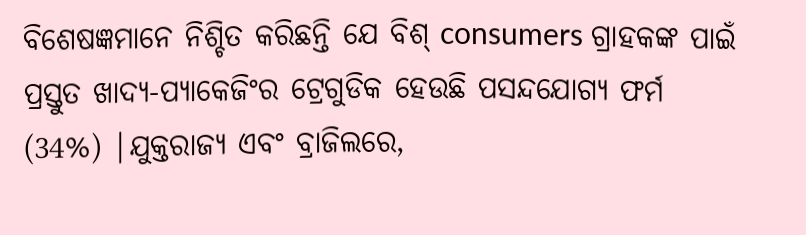ବିଶେଷଜ୍ଞମାନେ ନିଶ୍ଚିତ କରିଛନ୍ତି ଯେ ବିଶ୍ consumers ଗ୍ରାହକଙ୍କ ପାଇଁ ପ୍ରସ୍ତୁତ ଖାଦ୍ୟ-ପ୍ୟାକେଜିଂର ଟ୍ରେଗୁଡିକ ହେଉଛି ପସନ୍ଦଯୋଗ୍ୟ ଫର୍ମ (34%) |ଯୁକ୍ତରାଜ୍ୟ ଏବଂ ବ୍ରାଜିଲରେ,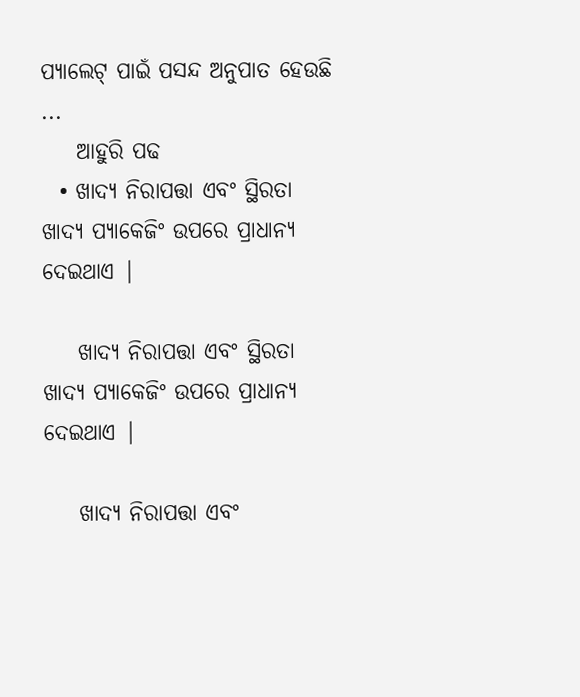ପ୍ୟାଲେଟ୍ ପାଇଁ ପସନ୍ଦ ଅନୁପାତ ହେଉଛି ...
    ଆହୁରି ପଢ
  • ଖାଦ୍ୟ ନିରାପତ୍ତା ଏବଂ ସ୍ଥିରତା ଖାଦ୍ୟ ପ୍ୟାକେଜିଂ ଉପରେ ପ୍ରାଧାନ୍ୟ ଦେଇଥାଏ |

    ଖାଦ୍ୟ ନିରାପତ୍ତା ଏବଂ ସ୍ଥିରତା ଖାଦ୍ୟ ପ୍ୟାକେଜିଂ ଉପରେ ପ୍ରାଧାନ୍ୟ ଦେଇଥାଏ |

    ଖାଦ୍ୟ ନିରାପତ୍ତା ଏବଂ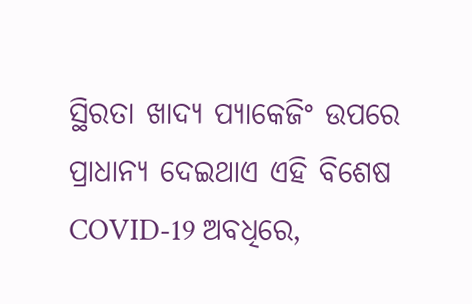ସ୍ଥିରତା ଖାଦ୍ୟ ପ୍ୟାକେଜିଂ ଉପରେ ପ୍ରାଧାନ୍ୟ ଦେଇଥାଏ ଏହି ବିଶେଷ COVID-19 ଅବଧିରେ,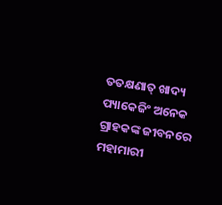ତତକ୍ଷଣାତ୍ ଖାଦ୍ୟ ପ୍ୟାକେଜିଂ ଅନେକ ଗ୍ରାହକଙ୍କ ଜୀବନରେ ମହାମାରୀ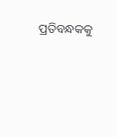ପ୍ରତିବନ୍ଧକକୁ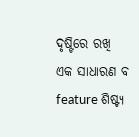ଦୃଷ୍ଟିରେ ରଖି ଏକ ସାଧାରଣ ବ feature ଶିଷ୍ଟ୍ୟ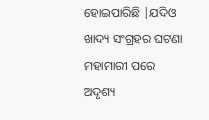ହୋଇପାରିଛି |ଯଦିଓ ଖାଦ୍ୟ ସଂଗ୍ରହର ଘଟଣା ମହାମାରୀ ପରେ ଅଦୃଶ୍ୟ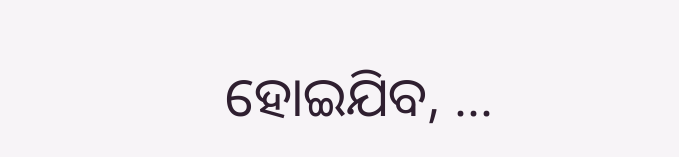ହୋଇଯିବ, ...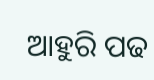ଆହୁରି ପଢ